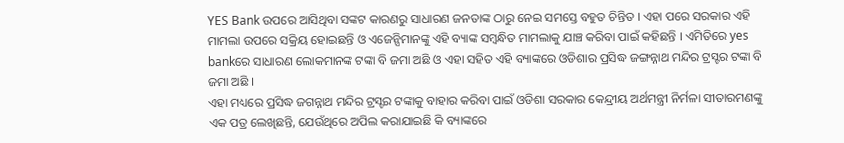YES Bank ଉପରେ ଆସିଥିବା ସଙ୍କଟ କାରଣରୁ ସାଧାରଣ ଜନତାଙ୍କ ଠାରୁ ନେଇ ସମସ୍ତେ ବହୁତ ଚିନ୍ତିତ । ଏହା ପରେ ସରକାର ଏହି ମାମଲା ଉପରେ ସକ୍ରିୟ ହୋଇଛନ୍ତି ଓ ଏଜେନ୍ସିମାନଙ୍କୁ ଏହି ବ୍ୟାଙ୍କ ସମ୍ବନ୍ଧିତ ମାମଲାକୁ ଯାଞ୍ଚ କରିବା ପାଇଁ କହିଛନ୍ତି । ଏମିତିରେ yes bankରେ ସାଧାରଣ ଲୋକମାନଙ୍କ ଟଙ୍କା ବି ଜମା ଅଛି ଓ ଏହା ସହିତ ଏହି ବ୍ୟାଙ୍କରେ ଓଡିଶାର ପ୍ରସିଦ୍ଧ ଜଙ୍ଗନ୍ନାଥ ମନ୍ଦିର ଟ୍ରସ୍ଟର ଟଙ୍କା ବି ଜମା ଅଛି ।
ଏହା ମଧ୍ୟରେ ପ୍ରସିଦ୍ଧ ଜଗନ୍ନାଥ ମନ୍ଦିର ଟ୍ରସ୍ଟର ଟଙ୍କାକୁ ବାହାର କରିବା ପାଇଁ ଓଡିଶା ସରକାର କେନ୍ଦ୍ରୀୟ ଅର୍ଥମନ୍ତ୍ରୀ ନିର୍ମଳା ସୀତାରମଣଙ୍କୁ ଏକ ପତ୍ର ଲେଖିଛନ୍ତି, ଯେଉଁଥିରେ ଅପିଲ କରାଯାଇଛି କି ବ୍ୟାଙ୍କରେ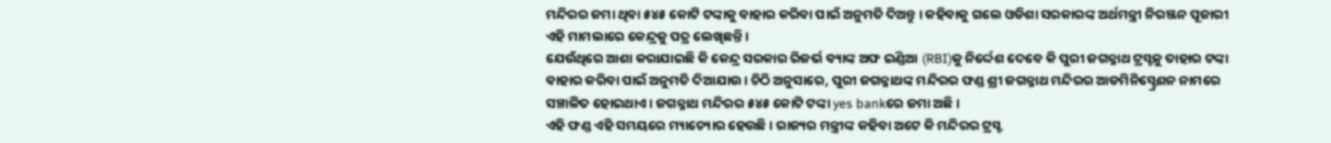ମନ୍ଦିରର ଜମା ଥିବା ୫୪୫ କୋଟି ଟଙ୍କାକୁ ବାହାର କରିବା ପାଇଁ ଅନୁମତି ଦିଅନ୍ତୁ । କହିବାକୁ ଗଲେ ଓଡିଶା ସରକାରଙ୍କ ଅର୍ଥମନ୍ତ୍ରୀ ନିରଞ୍ଜନ ପୂଜାରୀ ଏହି ମାମଲାରେ କେନ୍ଦ୍ରକୁ ପତ୍ର ଲେଖିଛନ୍ତି ।
ଯେଉଁଥିରେ ଆଶା କରାଯାଇଛି କି କେନ୍ଦ୍ର ସରକାର ରିଜର୍ଭ ବ୍ୟାଙ୍କ ଅଫ ଇଣ୍ଡିଆ (RBI)କୁ ନିର୍ଦ୍ଦେଶ ଦେବେ କି ପୁରୀ ଜଗନ୍ନାଥ ଟ୍ରସ୍ଟକୁ ତାହାର ଟଙ୍କା ବାହାର କରିବା ପାଇଁ ଅନୁମତି ଦିଆଯାଉ । ଚିଠି ଅନୁସାରେ, ପୁରୀ ଜଗନ୍ନାଥଙ୍କ ମନ୍ଦିରର ଫଣ୍ଡ ଶ୍ରୀ ଜଗନ୍ନାଥ ମନ୍ଦିରର ଆଡମିନିସ୍ଟ୍ରେଶନ ନାମରେ ସଞ୍ଚାଳିତ ହୋଇଥାଏ । ଜଗନ୍ନାଥ ମନ୍ଦିରର ୫୪୫ କୋଟି ଟଙ୍କା yes bankରେ ଜମା ଅଛି ।
ଏହି ଫଣ୍ଡ ଏହି ସମୟରେ ମ୍ୟାଚ୍ୟୋର ହେଉଛି । ରାଜ୍ୟର ମନ୍ତ୍ରୀଙ୍କ କହିବା ଅଟେ କି ମନ୍ଦିରର ଟ୍ରସ୍ଟ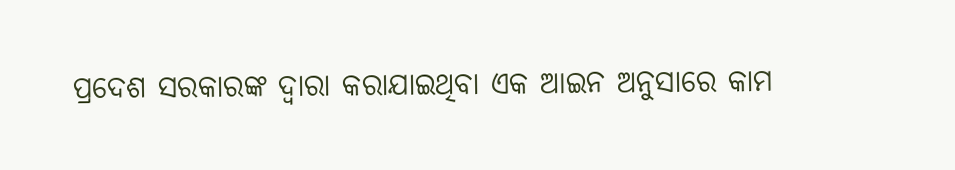ପ୍ରଦେଶ ସରକାରଙ୍କ ଦ୍ଵାରା କରାଯାଇଥିବା ଏକ ଆଇନ ଅନୁସାରେ କାମ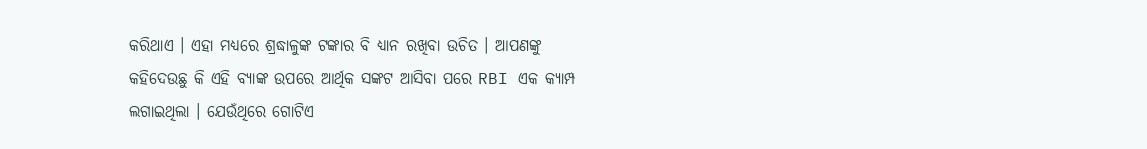କରିଥାଏ । ଏହା ମଧ୍ୟରେ ଶ୍ରଦ୍ଧାଳୁଙ୍କ ଟଙ୍କାର ବି ଧ୍ୟାନ ରଖିବା ଉଚିତ । ଆପଣଙ୍କୁ କହିଦେଉଛୁ କି ଏହି ବ୍ୟାଙ୍କ ଉପରେ ଆର୍ଥିକ ସଙ୍କଟ ଆସିବା ପରେ RBI ଏକ କ୍ୟାମ୍ପ ଲଗାଇଥିଲା । ଯେଉଁଥିରେ ଗୋଟିଏ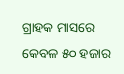ଗ୍ରାହକ ମାସରେ କେବଳ ୫୦ ହଜାର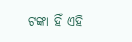ଟଙ୍କା ହିଁ ଏହି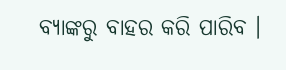ବ୍ୟାଙ୍କରୁ ବାହର କରି ପାରିବ ।